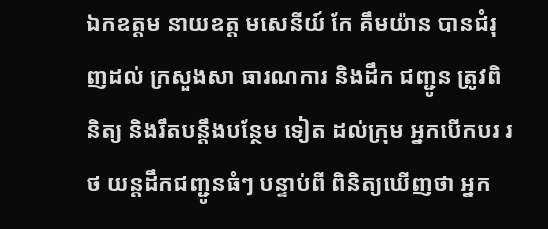ឯកឧត្ដម នាយឧត្ត មសេនីយ៍ កែ គឹមយ៉ាន បានជំរុញដល់ ក្រសួងសា ធារណការ និងដឹក ជញ្ជូន ត្រូវពិនិត្យ និងរឹតបន្តឹងបន្ថែម ទៀត ដល់ក្រុម អ្នកបើកបរ រថ យន្តដឹកជញ្ជូនធំៗ បន្ទាប់ពី ពិនិត្យឃើញថា អ្នក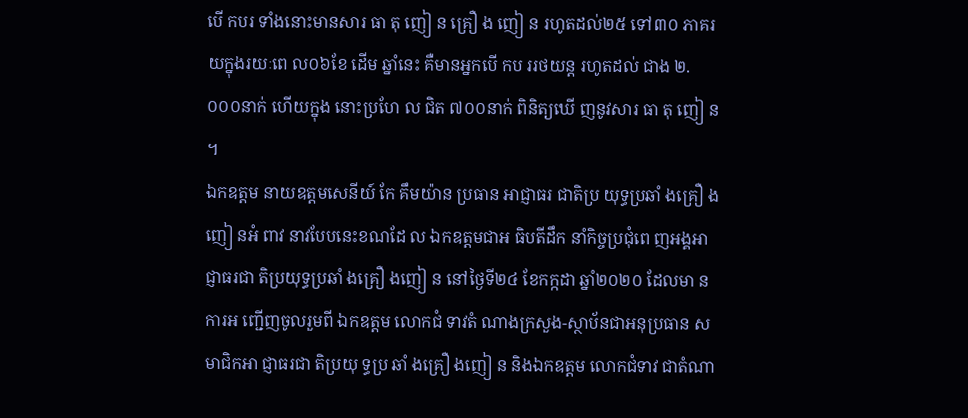បើ កបរ ទាំងនោះមានសារ ធា តុ ញៀ ន គ្រឿ ង ញៀ ន រហូតដល់២៥ ទៅ៣០ ភាគរ យក្នុងរយៈពេ ល០៦ខែ ដើម ឆ្នាំនេះ គឺមានអ្នកបើ កប ររថយន្ត រហូតដល់ ជាង ២.០០០នាក់ ហើយក្នុង នោះប្រហែ ល ជិត ៧០០នាក់ ពិនិត្យឃើ ញនូវសារ ធា តុ ញៀ ន ។
ឯកឧត្ដម នាយឧត្តមសេនីយ៍ កែ គឹមយ៉ាន ប្រធាន អាជ្ញាធរ ជាតិប្រ យុទ្ធប្រឆាំ ងគ្រឿ ងញៀ នអំ ពាវ នាវបែបនេះខណដែ ល ឯកឧត្តមជាអ ធិបតីដឹក នាំកិច្ចប្រជុំពេ ញអង្គអាជ្ញាធរជា តិប្រយុទ្ធប្រឆាំ ងគ្រឿ ងញៀ ន នៅថ្ងៃទី២៤ ខែកក្កដា ឆ្នាំ២០២០ ដែលមា នការអ ញ្ជេីញចូលរួមពី ឯកឧត្តម លោកជំ ទាវតំ ណាងក្រសួង-ស្ថាប័នជាអនុប្រធាន សមាជិកអា ជ្ញាធរជា តិប្រយុ ទ្ធប្រ ឆាំ ងគ្រឿ ងញៀ ន និងឯកឧត្តម លោកជំទាវ ជាតំណា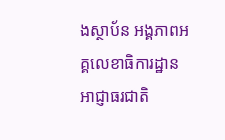ងស្ថាប័ន អង្គភាពអគ្គលេខាធិការដ្ឋាន អាជ្ញាធរជាតិ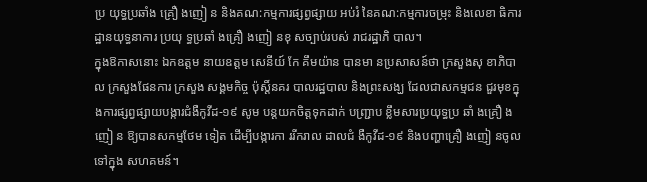ប្រ យុទ្ធប្រឆាំង គ្រឿ ងញៀ ន និងគណ:កម្មការផ្សព្វផ្សាយ អប់រំ នៃគណ:កម្មការចម្រុះ និងលេខា ធិការដ្ឋានយុទ្ធនាការ ប្រយុ ទ្ធប្រឆាំ ងគ្រឿ ងញៀ នខុ សច្បាប់របស់ រាជរដ្ឋាភិ បាល។
ក្នុងឱកាសនោះ ឯកឧត្តម នាយឧត្តម សេនីយ៍ កែ គឹមយ៉ាន បានមា នប្រសាសន៍ថា ក្រសួងសុ ខាភិបាល ក្រសួងផែនការ ក្រសួង សង្គមកិច្ច ប៉ុស្តិ៍នគរ បាលរដ្ឋបាល និងព្រះសង្ឃ ដែលជាសកម្មជន ជួរមុខក្នុងការផ្សព្វផ្សាយបង្ការជំងឺកូវីដ-១៩ សូម បន្តយកចិត្តទុកដាក់ បញ្ជ្រាប ខ្លឹមសារប្រយុទ្ធប្រ ឆាំ ងគ្រឿ ងញៀ ន ឱ្យបានសកម្មថែម ទៀត ដើម្បីបង្ការកា ររីករាល ដាលជំ ងឺកូវីដ-១៩ និងបញ្ហាគ្រឿ ងញៀ នចូល ទៅក្នុង សហគមន៍។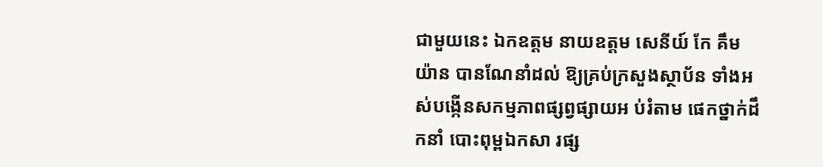ជាមួយនេះ ឯកឧត្ដម នាយឧត្តម សេនីយ៍ កែ គឹមយ៉ាន បានណែនាំដល់ ឱ្យគ្រប់ក្រសួងស្ថាប័ន ទាំងអ ស់បង្កើនសកម្មភាពផ្សព្វផ្សាយអ ប់រំតាម ផេកថ្នាក់ដឹ កនាំ បោះពុម្ពឯកសា រផ្ស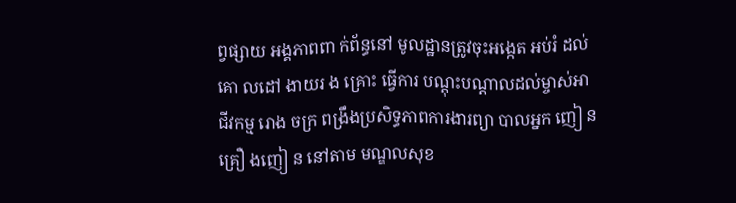ព្វផ្សាយ អង្គភាពពា ក់ព័ន្ធនៅ មូលដ្ឋានត្រូវចុះអង្កេត អប់រំ ដល់គោ លដៅ ងាយរ ង គ្រោះ ធ្វើការ បណ្តុះបណ្តាលដល់ម្ចាស់អា ជីវកម្ម រោង ចក្រ ពង្រឹងប្រសិទ្ធភាពការងារព្យា បាលអ្នក ញៀ នគ្រឿ ងញៀ ន នៅតាម មណ្ឌលសុខ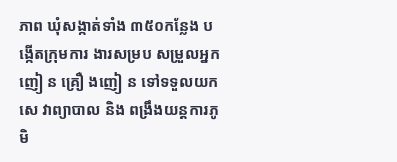ភាព ឃុំសង្កាត់ទាំង ៣៥០កន្លែង បង្កើតក្រុមការ ងារសម្រប សម្រួលអ្នក ញៀ ន គ្រឿ ងញៀ ន ទៅទទួលយកសេ វាព្យាបាល និង ពង្រឹងយន្តការភូមិ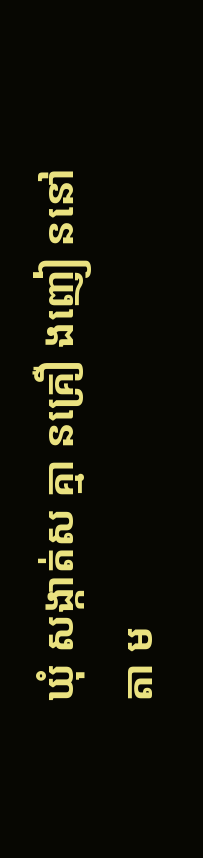ឃុំ សង្កាត់ស គ្មា នគ្រឿ ងញៀ ននៅ តា ម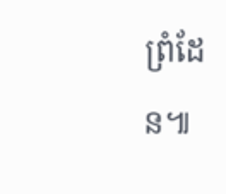ព្រំដែន៕